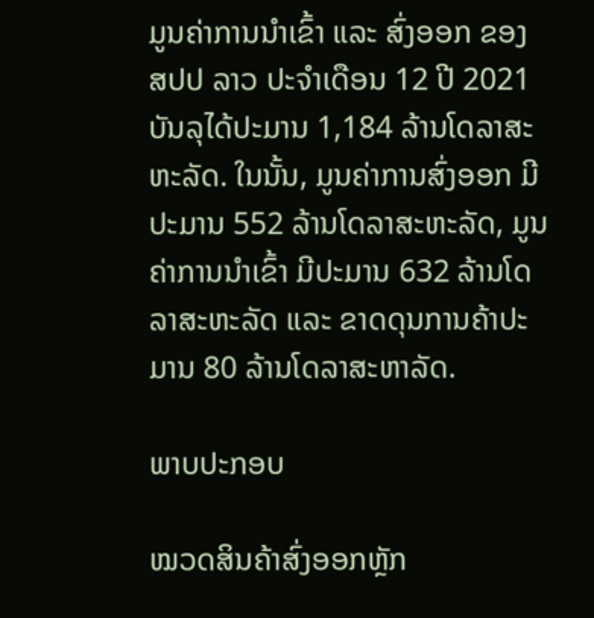ມູນຄ່າການນໍາເຂົ້າ ແລະ ສົ່ງອອກ ຂອງ ສປປ ລາວ ປະຈໍາເດືອນ 12 ປີ 2021 ບັນລຸໄດ້ປະມານ 1,184 ລ້ານໂດລາສະຫະລັດ. ໃນນັ້ນ, ມູນຄ່າການສົ່ງອອກ ມີປະມານ 552 ລ້ານໂດລາສະຫະລັດ, ມູນຄ່າການນໍາເຂົ້າ ມີປະມານ 632 ລ້ານໂດລາສະຫະລັດ ແລະ ຂາດດຸນການຄ້າປະມານ 80 ລ້ານໂດລາສະຫາລັດ.

ພາບປະກອບ

ໝວດສິນຄ້າສົ່ງອອກຫຼັກ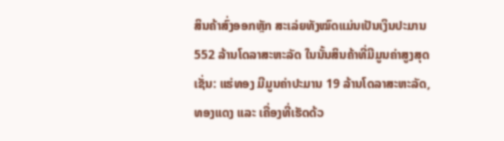ສິນຄ້າສົ່ງອອກຫຼັກ ສະເລ່ຍທັງໝົດແມ່ນເປັນເງິນປະມານ 552 ລ້ານໂດລາສະຫະລັດ ໃນນັ້ນສິນຄ້າທີ່ມີມູນຄ່າສູງສຸດ ເຊັ່ນ: ແຮ່ທອງ ມີມູນຄ່າປະມານ 19 ລ້ານໂດລາສະຫະລັດ, ທອງແດງ ແລະ ເຄື່ອງທີ່ເຮັດດ້ວ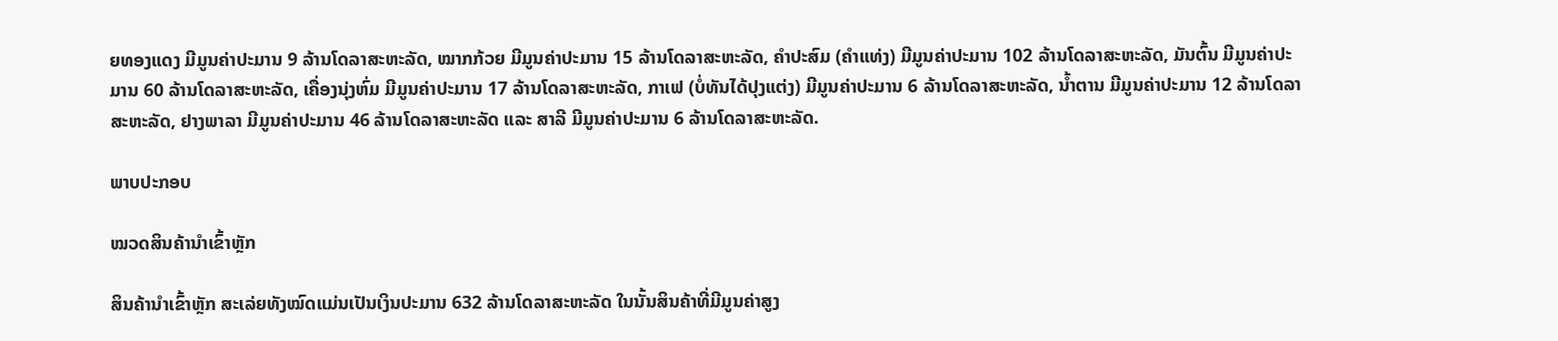ຍທອງແດງ ມີມູນຄ່າປະມານ 9 ລ້ານໂດລາສະຫະລັດ, ໝາກກ້ວຍ ມີມູນຄ່າປະມານ 15 ລ້ານໂດລາສະຫະລັດ, ຄຳປະສົມ (ຄຳແທ່ງ) ມີມູນຄ່າປະມານ 102 ລ້ານໂດລາສະຫະລັດ, ມັນຕົ້ນ ມີມູນຄ່າປະມານ 60 ລ້ານໂດລາສະຫະລັດ, ເຄື່ອງນຸ່ງຫົ່ມ ມີມູນຄ່າປະມານ 17 ລ້ານໂດລາສະຫະລັດ, ກາເຟ (ບໍ່ທັນໄດ້ປຸງແຕ່ງ) ມີມູນຄ່າປະມານ 6 ລ້ານໂດລາສະຫະລັດ, ນ້ຳຕານ ມີມູນຄ່າປະມານ 12 ລ້ານໂດລາສະຫະລັດ, ຢາງພາລາ ມີມູນຄ່າປະມານ 46 ລ້ານໂດລາສະຫະລັດ ແລະ ສາລີ ມີມູນຄ່າປະມານ 6 ລ້ານໂດລາສະຫະລັດ.

ພາບປະກອບ

ໝວດສິນຄ້ານໍາເຂົ້າຫຼັກ

ສິນຄ້ານໍາເຂົ້າຫຼັກ ສະເລ່ຍທັງໝົດແມ່ນເປັນເງິນປະມານ 632 ລ້ານໂດລາສະຫະລັດ ໃນນັ້ນສິນຄ້າທີ່ມີມູນຄ່າສູງ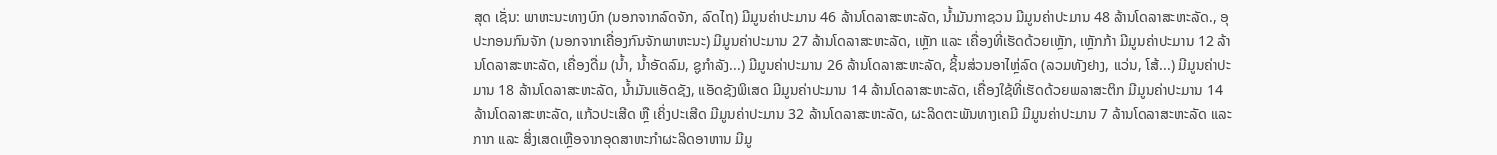ສຸດ ເຊັ່ນ: ພາຫະນະທາງບົກ (ນອກຈາກລົດຈັກ, ລົດໄຖ) ມີມູນຄ່າປະມານ 46 ລ້ານໂດລາສະຫະລັດ, ນ້ຳມັນກາຊວນ ມີມູນຄ່າປະມານ 48 ລ້ານໂດລາສະຫະລັດ., ອຸປະກອນກົນຈັກ (ນອກຈາກເຄື່ອງກົນຈັກພາຫະນະ) ມີມູນຄ່າປະມານ 27 ລ້ານໂດລາສະຫະລັດ, ເຫຼັກ ແລະ ເຄື່ອງທີ່ເຮັດດ້ວຍເຫຼັກ, ເຫຼັກກ້າ ມີມູນຄ່າປະມານ 12 ລ້ານໂດລາສະຫະລັດ, ເຄື່ອງດື່ມ (ນໍ້າ, ນໍ້າອັດລົມ, ຊູກໍາລັງ...) ມີມູນຄ່າປະມານ 26 ລ້ານໂດລາສະຫະລັດ, ຊິ້ນສ່ວນອາໄຫຼ່ລົດ (ລວມທັງຢາງ, ແວ່ນ, ໂສ້...) ມີມູນຄ່າປະມານ 18 ລ້ານໂດລາສະຫະລັດ, ນ້ຳມັນແອັດຊັງ, ແອັດຊັງພິເສດ ມີມູນຄ່າປະມານ 14 ລ້ານໂດລາສະຫະລັດ, ເຄື່ອງໃຊ້ທີ່ເຮັດດ້ວຍພລາສະຕິກ ມີມູນຄ່າປະມານ 14 ລ້ານໂດລາສະຫະລັດ, ແກ້ວປະເສີດ ຫຼື ເຄິ່ງປະເສີດ ມີມູນຄ່າປະມານ 32 ລ້ານໂດລາສະຫະລັດ, ຜະລິດຕະພັນທາງເຄມີ ມີມູນຄ່າປະມານ 7 ລ້ານໂດລາສະຫະລັດ ແລະ ກາກ ແລະ ສິ່ງເສດເຫຼືອຈາກອຸດສາຫະກຳຜະລິດອາຫານ ມີມູ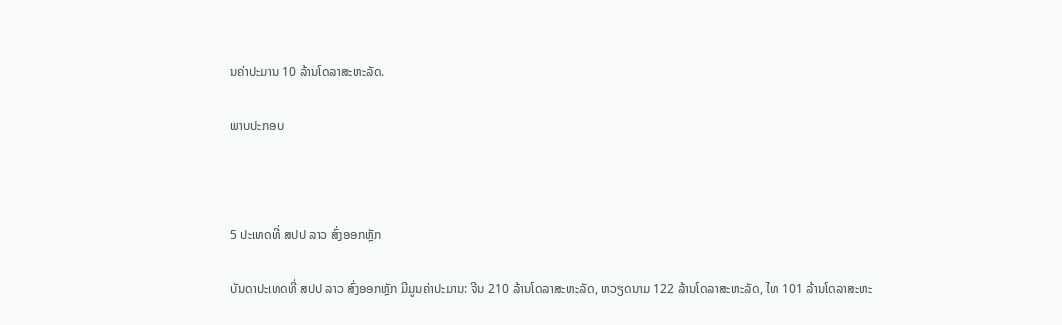ນຄ່າປະມານ 10 ລ້ານໂດລາສະຫະລັດ.

ພາບປະກອບ



5 ປະເທດທີ່ ສປປ ລາວ ສົ່ງອອກຫຼັກ

ບັນດາປະເທດທີ່ ສປປ ລາວ ສົ່ງອອກຫຼັກ ມີມູນຄ່າປະມານ: ຈີນ 210 ລ້ານໂດລາສະຫະລັດ, ຫວຽດນາມ 122 ລ້ານໂດລາສະຫະລັດ, ໄທ 101 ລ້ານໂດລາສະຫະ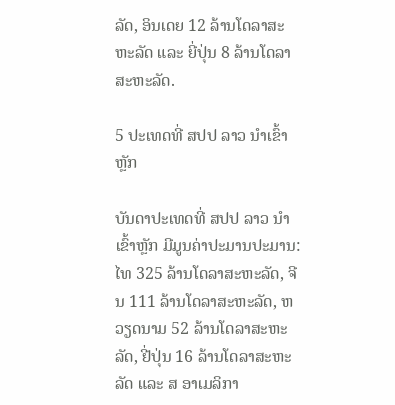ລັດ, ອິນເດຍ 12 ລ້ານໂດລາສະຫະລັດ ແລະ ຍີ່ປຸ່ນ 8 ລ້ານໂດລາສະຫະລັດ.

5 ປະເທດທີ່ ສປປ ລາວ ນໍາເຂົ້າຫຼັກ

ບັນດາປະເທດທີ່ ສປປ ລາວ ນໍາເຂົ້າຫຼັກ ມີມູນຄ່າປະມານປະມານ: ໄທ 325 ລ້ານໂດລາສະຫະລັດ, ຈີນ 111 ລ້ານໂດລາສະຫະລັດ, ຫວຽດນາມ 52 ລ້ານໂດລາສະຫະລັດ, ຢີ່ປຸ່ນ 16 ລ້ານໂດລາສະຫະລັດ ແລະ ສ ອາເມລິກາ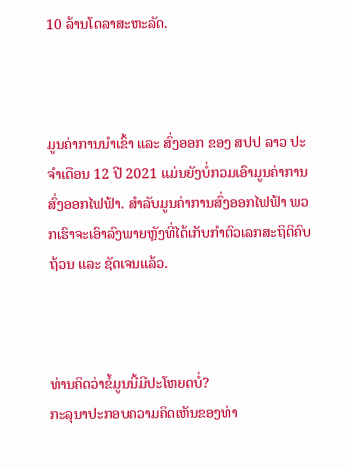10 ລ້ານໂດລາສະຫະລັດ.



ມູນຄ່າການນໍາເຂົ້າ ແລະ ສົ່ງອອກ ຂອງ ສປປ ລາວ ປະຈໍາເດືອນ 12 ປີ 2021 ແມ່ນຍັງບໍ່ກວມເອົາມູນຄ່າການສົ່ງອອກໄຟຟ້າ. ສໍາລັບມູນຄ່າການສົ່ງອອກໄຟຟ້າ ພວກເຮົາຈະເອົາລົງພາຍຫຼັງທີ່ໄດ້ເກັບກໍາຕົວເລກສະຖິຕິຄົບຖ້ວນ ແລະ ຊັດເຈນແລ້ວ.



ທ່ານຄິດວ່າຂໍ້ມູນນີ້ມີປະໂຫຍດບໍ່?
ກະລຸນາປະກອບຄວາມຄິດເຫັນຂອງທ່າ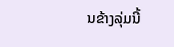ນຂ້າງລຸ່ມນີ້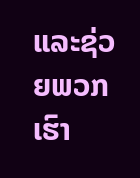ແລະຊ່ວຍພວກເຮົາ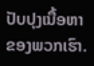ປັບປຸງເນື້ອຫາຂອງພວກເຮົາ.